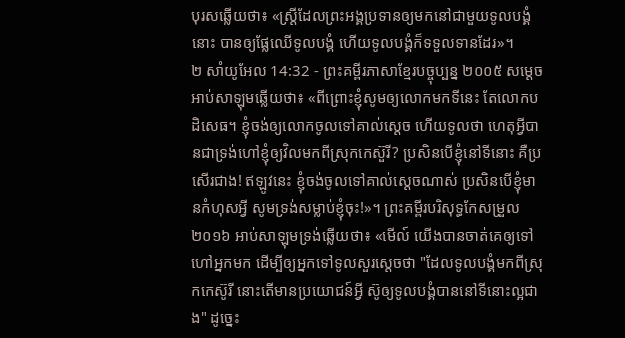បុរសឆ្លើយថា៖ «ស្ត្រីដែលព្រះអង្គប្រទានឲ្យមកនៅជាមួយទូលបង្គំនោះ បានឲ្យផ្លែឈើទូលបង្គំ ហើយទូលបង្គំក៏ទទួលទានដែរ»។
២ សាំយូអែល 14:32 - ព្រះគម្ពីរភាសាខ្មែរបច្ចុប្បន្ន ២០០៥ សម្ដេចអាប់សាឡុមឆ្លើយថា៖ «ពីព្រោះខ្ញុំសូមឲ្យលោកមកទីនេះ តែលោកបដិសេធ។ ខ្ញុំចង់ឲ្យលោកចូលទៅគាល់ស្ដេច ហើយទូលថា ហេតុអ្វីបានជាទ្រង់ហៅខ្ញុំឲ្យវិលមកពីស្រុកកេស៊ួរី? ប្រសិនបើខ្ញុំនៅទីនោះ គឺប្រសើរជាង! ឥឡូវនេះ ខ្ញុំចង់ចូលទៅគាល់ស្ដេចណាស់ ប្រសិនបើខ្ញុំមានកំហុសអ្វី សូមទ្រង់សម្លាប់ខ្ញុំចុះ!»។ ព្រះគម្ពីរបរិសុទ្ធកែសម្រួល ២០១៦ អាប់សាឡុមទ្រង់ឆ្លើយថា៖ «មើល៍ យើងបានចាត់គេឲ្យទៅហៅអ្នកមក ដើម្បីឲ្យអ្នកទៅទូលសួរស្តេចថា "ដែលទូលបង្គំមកពីស្រុកកេស៊ូរី នោះតើមានប្រយោជន៍អ្វី ស៊ូឲ្យទូលបង្គំបាននៅទីនោះល្អជាង" ដូច្នេះ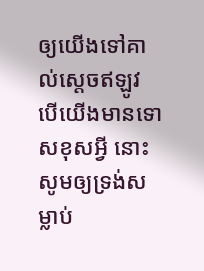ឲ្យយើងទៅគាល់ស្តេចឥឡូវ បើយើងមានទោសខុសអ្វី នោះសូមឲ្យទ្រង់សម្លាប់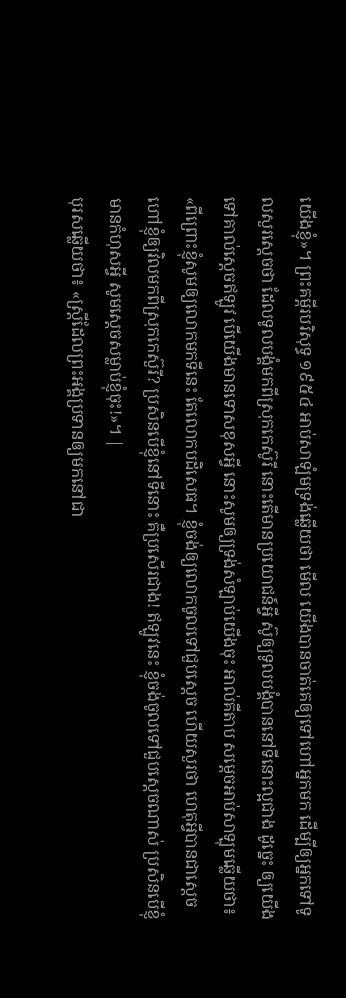យើងខ្ញុំ»។ ព្រះគម្ពីរបរិសុទ្ធ ១៩៥៤ អាប់សាឡំមទ្រង់ឆ្លើយថា មើល យើងបានចាត់គេឲ្យទៅហៅអ្នកមក ដើម្បីឲ្យអ្នកទៅទូលសួរស្តេចថា ដែលទូលបង្គំមកពីស្រុកកេស៊ូរី នោះតើមានប្រយោជន៍អ្វី ស៊ូឲ្យទូលបង្គំបាននៅទីនោះល្អជាង ដូច្នេះ ឲ្យយើងទៅគាល់ស្តេចឥឡូវ បើយើងមានទោសខុសអ្វី នោះសូមឲ្យទ្រង់សំឡាប់យើងចុះ អាល់គីតាប សម្តេចអាប់សាឡុមឆ្លើយថា៖ «ពីព្រោះខ្ញុំសូមឲ្យលោកមកទីនេះ តែលោកបដិសេធ។ ខ្ញុំចង់ឲ្យលោកចូលទៅជួបស្តេច ហើយសួរថា ហេតុអ្វីបានជាស្តេចហៅខ្ញុំឲ្យវិលមកពីស្រុកកេស៊ួរី? ប្រសិនបើខ្ញុំនៅទីនោះ គឺប្រសើរជាង! ឥឡូវនេះ ខ្ញុំចង់ចូលទៅជួបស្តេចណាស់ ប្រសិនបើខ្ញុំមានកំហុសអ្វី សូមស្តេចសម្លាប់ខ្ញុំចុះ!»។ |
បុរសឆ្លើយថា៖ «ស្ត្រីដែលព្រះអង្គប្រទានឲ្យមកនៅជា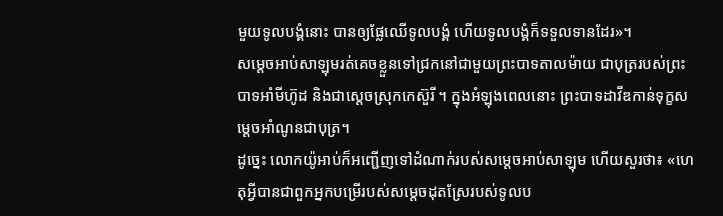មួយទូលបង្គំនោះ បានឲ្យផ្លែឈើទូលបង្គំ ហើយទូលបង្គំក៏ទទួលទានដែរ»។
សម្ដេចអាប់សាឡុមរត់គេចខ្លួនទៅជ្រកនៅជាមួយព្រះបាទតាលម៉ាយ ជាបុត្ររបស់ព្រះបាទអាំមីហ៊ូដ និងជាស្ដេចស្រុកកេស៊ួរី ។ ក្នុងអំឡុងពេលនោះ ព្រះបាទដាវីឌកាន់ទុក្ខសម្ដេចអាំណូនជាបុត្រ។
ដូច្នេះ លោកយ៉ូអាប់ក៏អញ្ជើញទៅដំណាក់របស់សម្ដេចអាប់សាឡុម ហើយសួរថា៖ «ហេតុអ្វីបានជាពួកអ្នកបម្រើរបស់សម្ដេចដុតស្រែរបស់ទូលប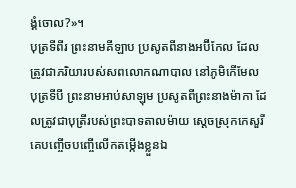ង្គំចោល?»។
បុត្រទីពីរ ព្រះនាមគីឡាប ប្រសូតពីនាងអប៊ីកែល ដែលត្រូវជាភរិយារបស់សពលោកណាបាល នៅភូមិកើមែល បុត្រទីបី ព្រះនាមអាប់សាឡុម ប្រសូតពីព្រះនាងម៉ាកា ដែលត្រូវជាបុត្រីរបស់ព្រះបាទតាលម៉ាយ ស្ដេចស្រុកកេសួរី
គេបញ្ចើចបញ្ចើលើកតម្កើងខ្លួនឯ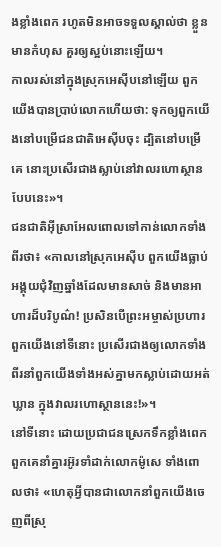ងខ្លាំងពេក រហូតមិនអាចទទួលស្គាល់ថា ខ្លួនមានកំហុស គួរឲ្យស្អប់នោះឡើយ។
កាលរស់នៅក្នុងស្រុកអេស៊ីបនៅឡើយ ពួកយើងបានប្រាប់លោកហើយថា: ទុកឲ្យពួកយើងនៅបម្រើជនជាតិអេស៊ីបចុះ ដ្បិតនៅបម្រើគេ នោះប្រសើរជាងស្លាប់នៅវាលរហោស្ថានបែបនេះ»។
ជនជាតិអ៊ីស្រាអែលពោលទៅកាន់លោកទាំងពីរថា៖ «កាលនៅស្រុកអេស៊ីប ពួកយើងធ្លាប់អង្គុយជុំវិញឆ្នាំងដែលមានសាច់ និងមានអាហារដ៏បរិបូណ៌! ប្រសិនបើព្រះអម្ចាស់ប្រហារពួកយើងនៅទីនោះ ប្រសើរជាងឲ្យលោកទាំងពីរនាំពួកយើងទាំងអស់គ្នាមកស្លាប់ដោយអត់ឃ្លាន ក្នុងវាលរហោស្ថាននេះ!»។
នៅទីនោះ ដោយប្រជាជនស្រេកទឹកខ្លាំងពេក ពួកគេនាំគ្នារអ៊ូរទាំដាក់លោកម៉ូសេ ទាំងពោលថា៖ «ហេតុអ្វីបានជាលោកនាំពួកយើងចេញពីស្រុ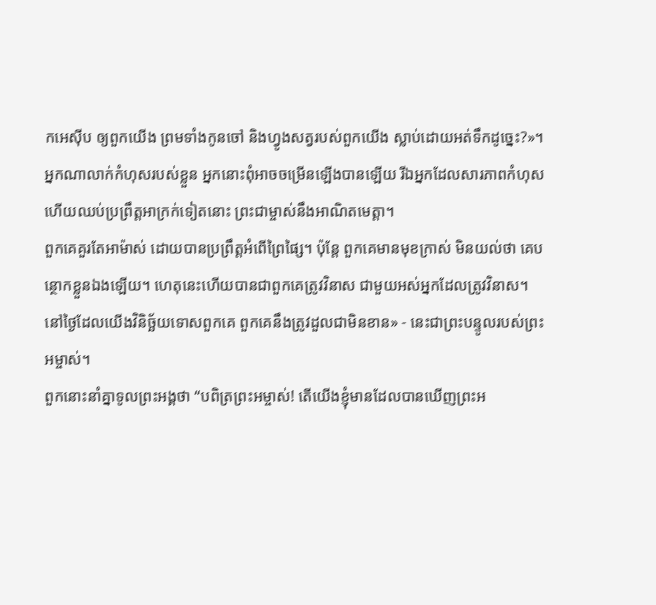កអេស៊ីប ឲ្យពួកយើង ព្រមទាំងកូនចៅ និងហ្វូងសត្វរបស់ពួកយើង ស្លាប់ដោយអត់ទឹកដូច្នេះ?»។
អ្នកណាលាក់កំហុសរបស់ខ្លួន អ្នកនោះពុំអាចចម្រើនឡើងបានឡើយ រីឯអ្នកដែលសារភាពកំហុស ហើយឈប់ប្រព្រឹត្តអាក្រក់ទៀតនោះ ព្រះជាម្ចាស់នឹងអាណិតមេត្តា។
ពួកគេគួរតែអាម៉ាស់ ដោយបានប្រព្រឹត្តអំពើព្រៃផ្សៃ។ ប៉ុន្តែ ពួកគេមានមុខក្រាស់ មិនយល់ថា គេបន្ថោកខ្លួនឯងឡើយ។ ហេតុនេះហើយបានជាពួកគេត្រូវវិនាស ជាមួយអស់អ្នកដែលត្រូវវិនាស។ នៅថ្ងៃដែលយើងវិនិច្ឆ័យទោសពួកគេ ពួកគេនឹងត្រូវដួលជាមិនខាន» - នេះជាព្រះបន្ទូលរបស់ព្រះអម្ចាស់។
ពួកនោះនាំគ្នាទូលព្រះអង្គថា “បពិត្រព្រះអម្ចាស់! តើយើងខ្ញុំមានដែលបានឃើញព្រះអ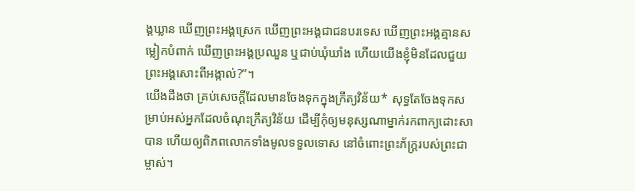ង្គឃ្លាន ឃើញព្រះអង្គស្រេក ឃើញព្រះអង្គជាជនបរទេស ឃើញព្រះអង្គគ្មានសម្លៀកបំពាក់ ឃើញព្រះអង្គប្រឈួន ឬជាប់ឃុំឃាំង ហើយយើងខ្ញុំមិនដែលជួយព្រះអង្គសោះពីអង្កាល់?”។
យើងដឹងថា គ្រប់សេចក្ដីដែលមានចែងទុកក្នុងក្រឹត្យវិន័យ* សុទ្ធតែចែងទុកសម្រាប់អស់អ្នកដែលចំណុះក្រឹត្យវិន័យ ដើម្បីកុំឲ្យមនុស្សណាម្នាក់រកពាក្យដោះសាបាន ហើយឲ្យពិភពលោកទាំងមូលទទួលទោស នៅចំពោះព្រះភ័ក្ត្ររបស់ព្រះជាម្ចាស់។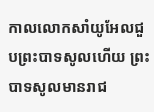កាលលោកសាំយូអែលជួបព្រះបាទសូលហើយ ព្រះបាទសូលមានរាជ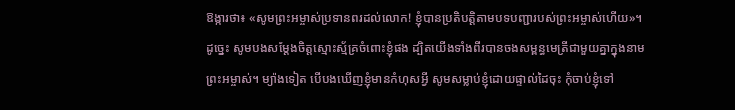ឱង្ការថា៖ «សូមព្រះអម្ចាស់ប្រទានពរដល់លោក! ខ្ញុំបានប្រតិបត្តិតាមបទបញ្ជារបស់ព្រះអម្ចាស់ហើយ»។
ដូច្នេះ សូមបងសម្តែងចិត្តស្មោះស្ម័គ្រចំពោះខ្ញុំផង ដ្បិតយើងទាំងពីរបានចងសម្ពន្ធមេត្រីជាមួយគ្នាក្នុងនាមព្រះអម្ចាស់។ ម្យ៉ាងទៀត បើបងឃើញខ្ញុំមានកំហុសអ្វី សូមសម្លាប់ខ្ញុំដោយផ្ទាល់ដៃចុះ កុំចាប់ខ្ញុំទៅ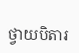ថ្វាយបិតារ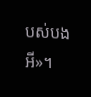បស់បងអី»។